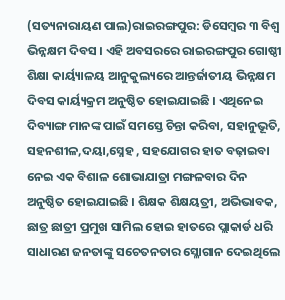(ସତ୍ୟନାରାୟଣ ପାଲ)ରାଇରଙ୍ଗପୁର: ଡିସେମ୍ବର ୩ ବିଶ୍ୱ ଭିନ୍ନକ୍ଷମ ଦିବସ । ଏହି ଅବସରରେ ରାଇରଙ୍ଗପୁର ଗୋଷ୍ଠୀ ଶିକ୍ଷା କାର୍ୟ୍ୟାଳୟ ଆନୁକୁଲ୍ୟରେ ଆନ୍ତର୍ଜାତୀୟ ଭିନ୍ନକ୍ଷମ ଦିବସ କାର୍ୟ୍ୟକ୍ରମ ଅନୁଷ୍ଠିତ ହୋଇଯାଇଛି । ଏଥିନେଇ ଦିବ୍ୟାଙ୍ଗ ମାନଙ୍କ ପାଇଁ ସମସ୍ତେ ଚିନ୍ତା କରିବା, ସହାନୁଭୂତି, ସହନଶୀଳ,ଦୟା,ସ୍ନେହ , ସହଯୋଗର ହାତ ବଢ଼ାଇବା ନେଇ ଏକ ବିଶାଳ ଶୋଭାଯାତ୍ରା ମଙ୍ଗଳବାର ଦିନ ଅନୁଷ୍ଠିତ ହୋଇଯାଇଛି । ଶିକ୍ଷକ ଶିକ୍ଷୟତ୍ରୀ, ଅଭିଭାବକ, ଛାତ୍ର ଛାତ୍ରୀ ପ୍ରମୁଖ ସାମିଲ ହୋଇ ହାତରେ ପ୍ଲାକାର୍ଡ ଧରି ସାଧାରଣ ଜନତାଙ୍କୁ ସଚେତନତାର ସ୍ଳୋଗାନ ଦେଇଥିଲେ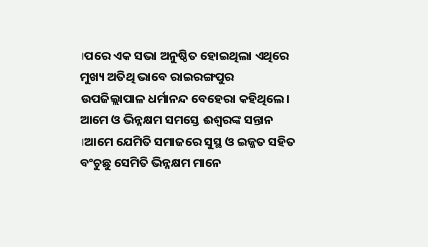।ପରେ ଏକ ସଭା ଅନୁଷ୍ଠିତ ହୋଇଥିଲା ଏଥିରେ ମୁଖ୍ୟ ଅତିଥି ଭାବେ ରାଇରଙ୍ଗପୁର ଉପଜିଲ୍ଲାପାଳ ଧର୍ମାନନ୍ଦ ବେହେରା କହିଥିଲେ। ଆମେ ଓ ଭିନ୍ନକ୍ଷମ ସମସ୍ତେ ଈଶ୍ବରଙ୍କ ସନ୍ତାନ ।ଆମେ ଯେମିତି ସମାଜରେ ସୁସ୍ଥ ଓ ଇଜ୍ଜତ ସହିତ ବଂଚୁଛୁ ସେମିତି ଭିନ୍ନକ୍ଷମ ମାନେ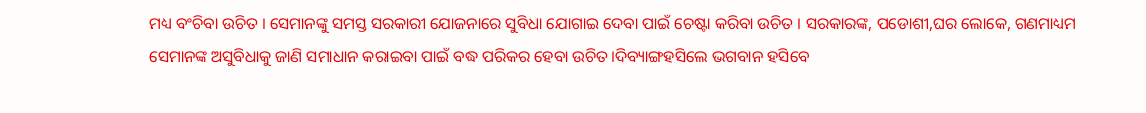ମଧ୍ୟ ବଂଚିବା ଉଚିତ । ସେମାନଙ୍କୁ ସମସ୍ତ ସରକାରୀ ଯୋଜନାରେ ସୁବିଧା ଯୋଗାଇ ଦେବା ପାଇଁ ଚେଷ୍ଟା କରିବା ଉଚିତ । ସରକାରଙ୍କ, ପଡୋଶୀ,ଘର ଲୋକେ, ଗଣମାଧ୍ୟମ ସେମାନଙ୍କ ଅସୁବିଧାକୁ ଜାଣି ସମାଧାନ କରାଇବା ପାଇଁ ବଦ୍ଧ ପରିକର ହେବା ଉଚିତ।ଦିବ୍ୟାଙ୍ଗହସିଲେ ଭଗବାନ ହସିବେ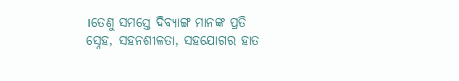।ତେଣୁ ସମସ୍ତେ ଦିବ୍ୟାଙ୍ଗ ମାନଙ୍କ ପ୍ରତି ସ୍ନେହ, ସହନଶୀଳତା, ସହଯୋଗର ହାତ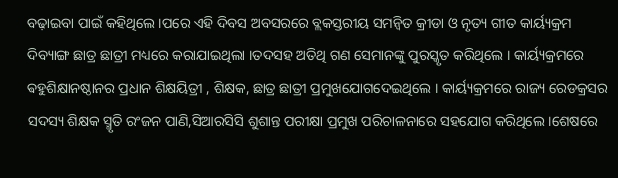ବଢ଼ାଇବା ପାଇଁ କହିଥିଲେ ।ପରେ ଏହି ଦିବସ ଅବସରରେ ବ୍ଲକସ୍ତରୀୟ ସମନ୍ଵିତ କ୍ରୀଡା ଓ ନୃତ୍ୟ ଗୀତ କାର୍ୟ୍ୟକ୍ରମ ଦିବ୍ୟାଙ୍ଗ ଛାତ୍ର ଛାତ୍ରୀ ମଧ୍ୟରେ କରାଯାଇଥିଲା ।ତଦସହ ଅତିଥି ଗଣ ସେମାନଙ୍କୁ ପୁରସ୍କୃତ କରିଥିଲେ । କାର୍ୟ୍ୟକ୍ରମରେ ଵହୁଶିକ୍ଷାନଷ୍ଠାନର ପ୍ରଧାନ ଶିକ୍ଷୟିତ୍ରୀ , ଶିକ୍ଷକ, ଛାତ୍ର ଛାତ୍ରୀ ପ୍ରମୁଖଯୋଗଦେଇଥିଲେ । କାର୍ୟ୍ୟକ୍ରମରେ ରାଜ୍ୟ ରେଡକ୍ରସର ସଦସ୍ୟ ଶିକ୍ଷକ ସ୍ମୃତି ରଂଜନ ପାଣି,ସିଆରସିସି ଶୁଶାନ୍ତ ପରୀକ୍ଷା ପ୍ରମୁଖ ପରିଚାଳନାରେ ସହଯୋଗ କରିଥିଲେ ।ଶେଷରେ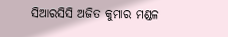ସିଆରସିସି ଅଜିତ କୁମାର ମଣ୍ଡଳ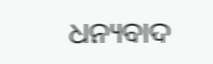ଧନ୍ୟବାଦ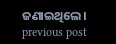ଜଣାଇଥିଲେ।
previous post